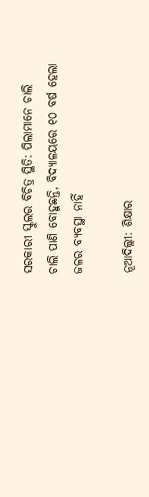ସରକାରୀ ସ୍କୁଲର ବିଚିତ୍ର ସ୍ଥିତି: ପିଲାମାନେ ଚାଲି ଚାଲି ପାଣି ବୋହୁଛନ୍ତି, ବିଦ୍ୟାଳୟରେ ୧୦ ବର୍ଷ ହେଲା ଜଳର ବ୍ୟବସ୍ଥା ନାହିଁ

ନୂଆଦିଲ୍ଲୀ: ଶିକ୍ଷାର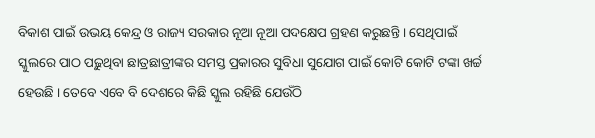ବିକାଶ ପାଇଁ ଉଭୟ କେନ୍ଦ୍ର ଓ ରାଜ୍ୟ ସରକାର ନୂଆ ନୂଆ ପଦକ୍ଷେପ ଗ୍ରହଣ କରୁଛନ୍ତି । ସେଥିପାଇଁ ସ୍କୁଲରେ ପାଠ ପଢ଼ୁଥିବା ଛାତ୍ରଛାତ୍ରୀଙ୍କର ସମସ୍ତ ପ୍ରକାରର ସୁବିଧା ସୁଯୋଗ ପାଇଁ କୋଟି କୋଟି ଟଙ୍କା ଖର୍ଚ୍ଚ ହେଉଛି । ତେବେ ଏବେ ବି ଦେଶରେ କିଛି ସ୍କୁଲ ରହିଛି ଯେଉଁଠି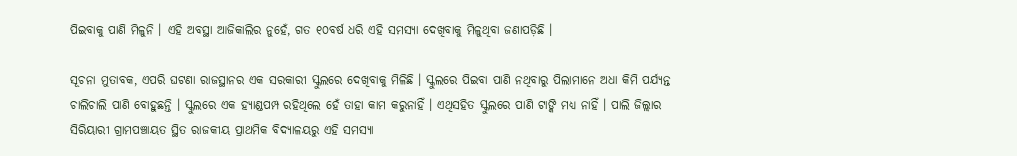ପିଇବାକୁ ପାଣି ମିଳୁନି । ଏହି ଅବସ୍ଥା ଆଜିକାଲିର ନୁହେଁ, ଗତ ୧୦ବର୍ଷ ଧରି ଏହି ସମସ୍ୟା ଦେଖିବାକୁ ମିଳୁଥିବା ଜଣାପଡ଼ିଛି ।

ସୂଚନା ମୁତାବକ, ଏପରି ଘଟଣା ରାଜସ୍ଥାନର ଏକ ସରକାରୀ ସ୍କୁଲରେ ଦେଖିବାକୁ ମିଳିଛି । ସ୍କୁଲରେ ପିଇବା ପାଣି ନଥିବାରୁ ପିଲାମାନେ ଅଧା କିମି ପର୍ଯ୍ୟନ୍ତ ଚାଲିଚାଲି ପାଣି ବୋହୁଛନ୍ତି । ସ୍କୁଲରେ ଏକ ହ୍ୟାଣ୍ଡପମ୍ପ ରହିଥିଲେ ହେଁ ତାହା କାମ କରୁନାହିଁ । ଏଥିସହିତ ସ୍କୁଲରେ ପାଣି ଟାଙ୍କି ମଧ୍ୟ ନାହିଁ । ପାଲି ଜିଲ୍ଲାର ସିରିୟାରୀ ଗ୍ରାମପଞ୍ଚାୟତ ସ୍ଥିତ ରାଜକୀୟ ପ୍ରାଥମିକ ବିଦ୍ୟାଳୟରୁ ଏହି ସମସ୍ୟା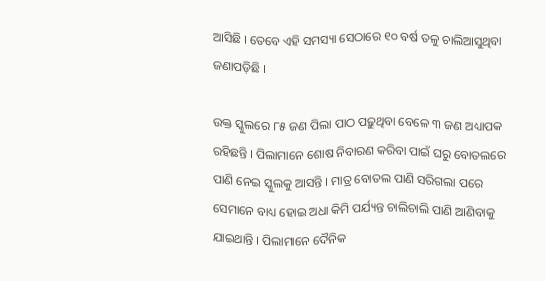ଆସିଛି । ତେବେ ଏହି ସମସ୍ୟା ସେଠାରେ ୧୦ ବର୍ଷ ତଳୁ ଚାଲିଆସୁଥିବା ଜଣାପଡ଼ିଛି ।

ଉକ୍ତ ସ୍କୁଲରେ ୮୫ ଜଣ ପିଲା ପାଠ ପଢ଼ୁଥିବା ବେଳେ ୩ ଜଣ ଅଧ୍ୟାପକ ରହିଛନ୍ତି । ପିଲାମାନେ ଶୋଷ ନିବାରଣ କରିବା ପାଇଁ ଘରୁ ବୋତଲରେ ପାଣି ନେଇ ସ୍କୁଲକୁ ଆସନ୍ତି । ମାତ୍ର ବୋତଲ ପାଣି ସରିଗଲା ପରେ ସେମାନେ ବାଧ୍ୟ ହୋଇ ଅଧା କିମି ପର୍ଯ୍ୟନ୍ତ ଚାଲିଚାଲି ପାଣି ଆଣିବାକୁ ଯାଇଥାନ୍ତି । ପିଲାମାନେ ଦୈନିକ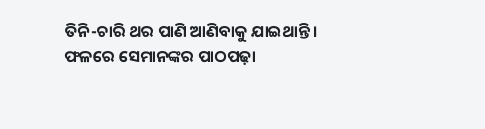ତିନି-ଚାରି ଥର ପାଣି ଆଣିବାକୁ ଯାଇଥାନ୍ତି । ଫଳରେ ସେମାନଙ୍କର ପାଠପଢ଼ା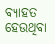ବ୍ୟାହତ ହେଉଥିବା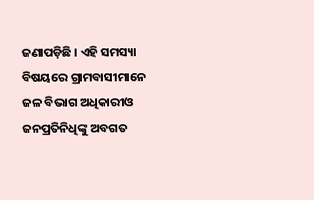ଜଣାପଡ଼ିଛି । ଏହି ସମସ୍ୟା ବିଷୟରେ ଗ୍ରାମବାସୀମାନେ ଜଳ ବିଭାଗ ଅଧିକାରୀଓ ଜନପ୍ରତିନିଧିଙ୍କୁ ଅବଗତ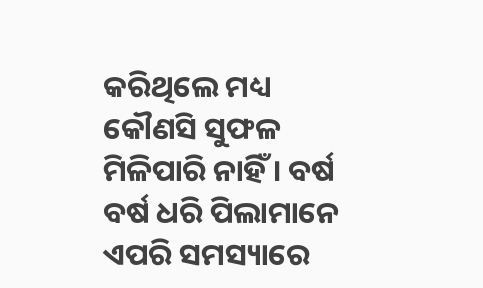କରିଥିଲେ ମଧ୍ୟ କୌଣସି ସୁଫଳ ମିଳିପାରି ନାହିଁ । ବର୍ଷ ବର୍ଷ ଧରି ପିଲାମାନେ ଏପରି ସମସ୍ୟାରେ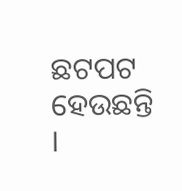ଛଟପଟ ହେଉଛନ୍ତି ।